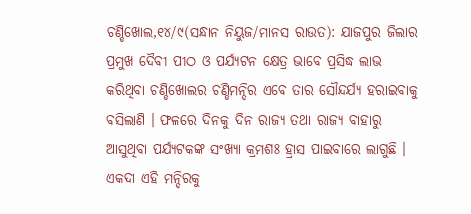ଚଣ୍ଡିଖୋଲ,୧୪/୯(ସନ୍ଧାନ ନିୟୁଜ/ମାନସ ରାଉତ): ଯାଜପୁର ଜିଲାର ପ୍ରମୁଖ ଦୈବୀ ପୀଠ ଓ ପର୍ଯ୍ୟଟନ କ୍ଷେତ୍ର ଭାବେ ପ୍ରସିଦ୍ଧ ଲାଭ କରିଥିବା ଚଣ୍ଡିଖୋଲର ଚଣ୍ଡିମନ୍ଦିର ଏବେ ତାର ସୌନ୍ଦର୍ଯ୍ୟ ହରାଇବାକୁ ବସିଲାଣି । ଫଳରେ ଦିନକୁ ଦିନ ରାଜ୍ୟ ତଥା ରାଜ୍ୟ ବାହାରୁ ଆସୁଥିବା ପର୍ଯ୍ୟଟକଙ୍କ ସଂଖ୍ୟା କ୍ରମଶଃ ହ୍ରାସ ପାଇବାରେ ଲାଗୁଛି । ଏକଦା ଏହି ମନ୍ଦିରକୁ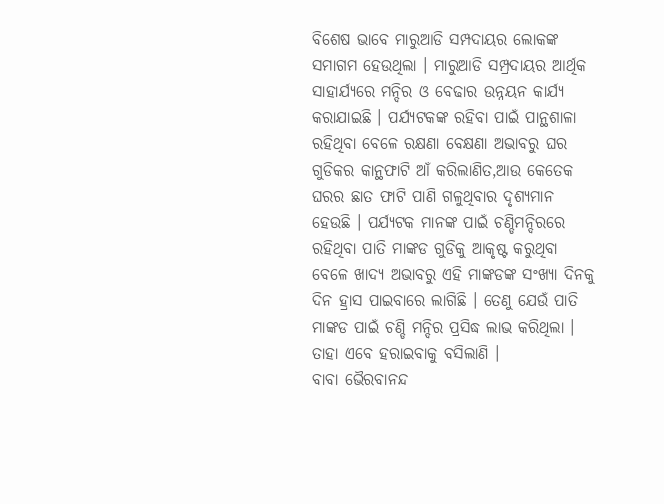ବିଶେଷ ଭାବେ ମାରୁଆଡି ସମ୍ପଦାୟର ଲୋକଙ୍କ ସମାଗମ ହେଉଥିଲା । ମାରୁଆଡି ସମ୍ପ୍ରଦାୟର ଆର୍ଥିକ ସାହାର୍ଯ୍ୟରେ ମନ୍ଦିର ଓ ବେଢାର ଉନ୍ନୟନ କାର୍ଯ୍ୟ କରାଯାଇଛି । ପର୍ଯ୍ୟଟକଙ୍କ ରହିବା ପାଇଁ ପାନ୍ଥଶାଳା ରହିଥିବା ବେଳେ ରକ୍ଷଣା ବେକ୍ଷଣା ଅଭାବରୁ ଘର ଗୁଡିକର କାନ୍ଥଫାଟି ଆଁ କରିଲାଣିତ,ଆଉ କେତେକ ଘରର ଛାତ ଫାଟି ପାଣି ଗଳୁଥିବାର ଦୃଶ୍ୟମାନ ହେଉଛି । ପର୍ଯ୍ୟଟକ ମାନଙ୍କ ପାଇଁ ଚଣ୍ଡିମନ୍ଦିରରେ ରହିଥିବା ପାତି ମାଙ୍କଡ ଗୁଡିକୁ ଆକୃଷ୍ଟ କରୁଥିବା ବେଳେ ଖାଦ୍ୟ ଅଭାବରୁ ଏହି ମାଙ୍କଡଙ୍କ ସଂଖ୍ୟା ଦିନକୁ ଦିନ ହ୍ରାସ ପାଇବାରେ ଲାଗିଛି । ତେଣୁ ଯେଉଁ ପାତି ମାଙ୍କଡ ପାଇଁ ଚଣ୍ଡି ମନ୍ଦିର ପ୍ରସିଦ୍ଧ ଲାଭ କରିଥିଲା । ତାହା ଏବେ ହରାଇବାକୁ ବସିଲାଣି ।
ବାବା ଭୈରବାନନ୍ଦ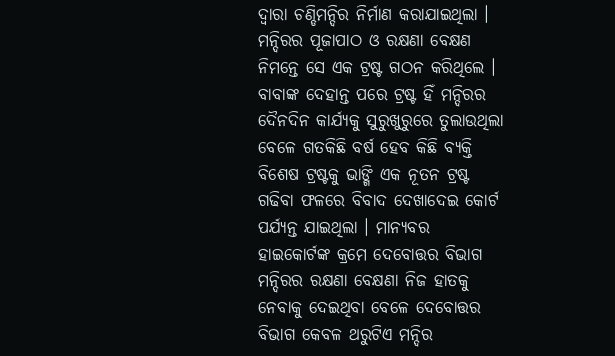ଦ୍ୱାରା ଚଣ୍ଡିମନ୍ଦିର ନିର୍ମାଣ କରାଯାଇଥିଲା । ମନ୍ଦିରର ପୂଜାପାଠ ଓ ରକ୍ଷଣା ବେକ୍ଷଣ ନିମନ୍ତେ ସେ ଏକ ଟ୍ରଷ୍ଟ ଗଠନ କରିଥିଲେ । ବାବାଙ୍କ ଦେହାନ୍ତ ପରେ ଟ୍ରଷ୍ଟ ହିଁ ମନ୍ଦିରର ଦୈନଦିନ କାର୍ଯ୍ୟକୁ ସୁରୁଖୁରୁରେ ତୁଲାଉଥିଲା ବେଳେ ଗତକିଛି ବର୍ଷ ହେବ କିଛି ବ୍ୟକ୍ତି ବିଶେଷ ଟ୍ରଷ୍ଟକୁ ଭାଙ୍ଗି ଏକ ନୂତନ ଟ୍ରଷ୍ଟ ଗଢିବା ଫଳରେ ବିବାଦ ଦେଖାଦେଇ କୋର୍ଟ ପର୍ଯ୍ୟନ୍ତ ଯାଇଥିଲା । ମାନ୍ୟବର ହାଇକୋର୍ଟଙ୍କ କ୍ରମେ ଦେବୋତ୍ତର ବିଭାଗ ମନ୍ଦିରର ରକ୍ଷଣା ବେକ୍ଷଣା ନିଜ ହାତକୁ ନେବାକୁ ଦେଇଥିବା ବେଳେ ଦେବୋତ୍ତର ବିଭାଗ କେବଳ ଥରୁଟିଏ ମନ୍ଦିର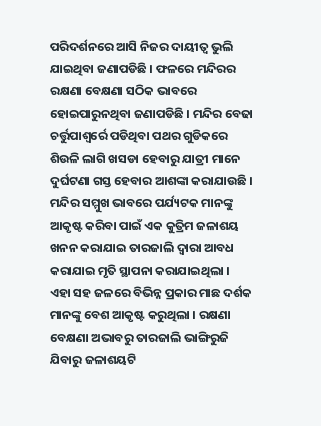ପରିଦର୍ଶନରେ ଆସି ନିଜର ଦାୟୀତ୍ୱ ଭୁଲି ଯାଇଥିବା ଜଣାପଡିଛି । ଫଳରେ ମନ୍ଦିରର ରକ୍ଷଣା ବେକ୍ଷଣା ସଠିକ ଭାବରେ ହୋଇପାରୁନଥିବା ଜଣାପଡିଛି । ମନ୍ଦିର ବେଢା ଚର୍ତ୍ତୁପାଶ୍ୱର୍ରେ ପଡିଥିବା ପଥର ଗୁଡିକରେ ଶିଉଳି ଲାଗି ଖସଡା ହେବାରୁ ଯାତ୍ରୀ ମାନେ ଦୁର୍ଘଟଣା ଗସ୍ତ ହେବାର ଆଶଙ୍କା କରାଯାଉଛି । ମନ୍ଦିର ସମ୍ମୁଖ ଭାବରେ ପର୍ଯ୍ୟଟକ ମାନଙ୍କୁ ଆକୃଷ୍ଟ କରିବା ପାଇଁ ଏକ କୁତ୍ରିମ ଜଳାଶୟ ଖନନ କରାଯାଇ ତାରଜାଲି ଦ୍ୱାରା ଆବଧ କରାଯାଇ ମୃତି ସ୍ଥାପନା କରାଯାଇଥିଲା ।
ଏହା ସହ ଜଳରେ ବିଭିନ୍ନ ପ୍ରକାର ମାଛ ଦର୍ଶକ ମାନଙ୍କୁ ବେଶ ଆକୃଷ୍ଟ କରୁଥିଲା । ରକ୍ଷଣା ବେକ୍ଷଣା ଅଭାବରୁ ତାରଜାଲି ଭାଙ୍ଗିରୁଜି ଯିବାରୁ ଜଳାଶୟଟି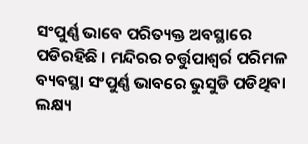ସଂପୁର୍ଣ୍ଣ ଭାବେ ପରିତ୍ୟକ୍ତ ଅବସ୍ଥାରେ ପଡିରହିଛି । ମନ୍ଦିରର ଚର୍ତ୍ତୁପାଶ୍ୱର୍ର ପରିମଳ ବ୍ୟବସ୍ଥା ସଂପୁର୍ଣ୍ଣ ଭାବରେ ଭୁସୁଡି ପଡିଥିବା ଲକ୍ଷ୍ୟ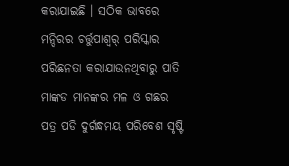କରାଯାଇଛି । ସଠିକ ଭାବରେ ମନ୍ଦିରର ଚର୍ତ୍ତୁପାଶ୍ୱର୍ ପରିସ୍କାର ପରିଛନତା କରାଯାଉନଥିବାରୁ ପାତି ମାଙ୍କଡ ମାନଙ୍କର ମଳ ଓ ଗଛର ପତ୍ର ପଡି ଦୁର୍ଗନ୍ଧମୟ ପରିବେଶ ସୃଷ୍ଟି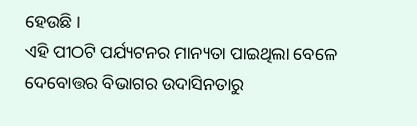ହେଉଛି ।
ଏହି ପୀଠଟି ପର୍ଯ୍ୟଟନର ମାନ୍ୟତା ପାଇଥିଲା ବେଳେ ଦେବୋତ୍ତର ବିଭାଗର ଉଦାସିନତାରୁ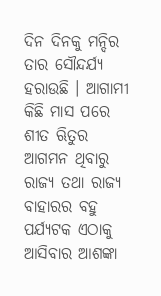ଦିନ ଦିନକୁ ମନ୍ଦିର ତାର ସୌନ୍ଦର୍ଯ୍ୟ ହରାଉଛି । ଆଗାମୀ କିଛି ମାସ ପରେ ଶୀତ ଋିତୁର ଆଗମନ ଥିବାରୁ ରାଜ୍ୟ ତଥା ରାଜ୍ୟ ବାହାରର ବହୁ ପର୍ଯ୍ୟଟକ ଏଠାକୁ ଆସିବାର ଆଶଙ୍କା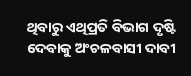ଥିବାରୁ ଏଥିପ୍ରତି ବିଭାଗ ଦୃଷ୍ଟି ଦେବାକୁ ଅଂଚଳବାସୀ ଦାବୀ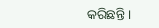କରିଛନ୍ତି ।